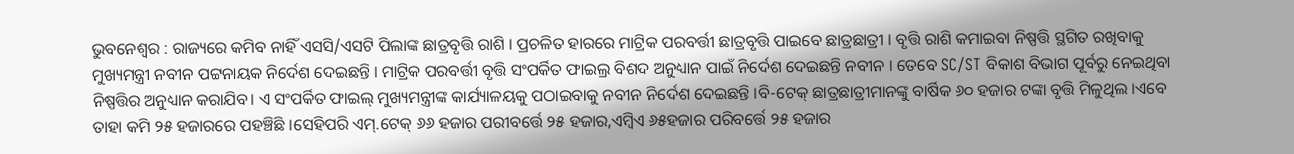ଭୁବନେଶ୍ୱର : ରାଜ୍ୟରେ କମିବ ନାହିଁ ଏସସି/ଏସଟି ପିଲାଙ୍କ ଛାତ୍ରବୃତ୍ତି ରାଶି । ପ୍ରଚଳିତ ହାରରେ ମାଟ୍ରିକ ପରବର୍ତ୍ତୀ ଛାତ୍ରବୃତ୍ତି ପାଇବେ ଛାତ୍ରଛାତ୍ରୀ । ବୃତ୍ତି ରାଶି କମାଇବା ନିଷ୍ପତ୍ତି ସ୍ଥଗିତ ରଖିବାକୁ ମୁଖ୍ୟମନ୍ତ୍ରୀ ନବୀନ ପଟ୍ଟନାୟକ ନିର୍ଦେଶ ଦେଇଛନ୍ତି । ମାଟ୍ରିକ ପରବର୍ତ୍ତୀ ବୃତ୍ତି ସଂପର୍କିତ ଫାଇଲ୍ର ବିଶଦ ଅନୁଧ୍ୟାନ ପାଇଁ ନିର୍ଦେଶ ଦେଇଛନ୍ତି ନବୀନ । ତେବେ SC/ST ବିକାଶ ବିଭାଗ ପୂର୍ବରୁ ନେଇଥିବା ନିଷ୍ପତ୍ତିର ଅନୁଧ୍ୟାନ କରାଯିବ। ଏ ସଂପର୍କିତ ଫାଇଲ୍ ମୁଖ୍ୟମନ୍ତ୍ରୀଙ୍କ କାର୍ଯ୍ୟାଳୟକୁ ପଠାଇବାକୁ ନବୀନ ନିର୍ଦେଶ ଦେଇଛନ୍ତି ।ବି-ଟେକ୍ ଛାତ୍ରଛାତ୍ରୀମାନଙ୍କୁ ବାର୍ଷିକ ୬୦ ହଜାର ଟଙ୍କା ବୃତ୍ତି ମିଳୁଥିଲ ।ଏବେ ତାହା କମି ୨୫ ହଜାରରେ ପହଞ୍ଚିଛି ।ସେହିପରି ଏମ୍.ଟେକ୍ ୬୬ ହଜାର ପରୀବର୍ତ୍ତେ ୨୫ ହଜାର,ଏମ୍ବିଏ ୬୫ହଜାର ପରିବର୍ତ୍ତେ ୨୫ ହଜାର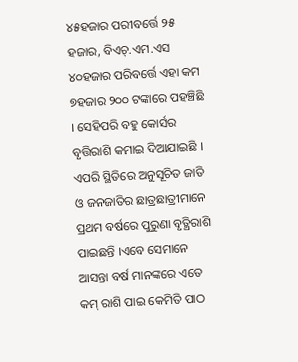୪୫ହଜାର ପରୀବର୍ତ୍ତେ ୨୫ ହଜାର, ବିଏଚ୍.ଏମ.ଏସ ୪୦ହଜାର ପରିବର୍ତ୍ତେ ଏହା କମ ୭ହଜାର ୨୦୦ ଟଙ୍କାରେ ପହଞ୍ଚିଛି । ସେହିପରି ବହୁ କୋର୍ସର ବୃତ୍ତିରାଶି କମାଇ ଦିଆଯାଇଛି । ଏପରି ସ୍ଥିତିରେ ଅନୁସୂଚିତ ଜାତି ଓ ଜନଜାତିର ଛାତ୍ରଛାତ୍ରୀମାନେ ପ୍ରଥମ ବର୍ଷରେ ପୁରୁଣା ବୃତ୍ଥିରାଶି ପାଇଛନ୍ତି ।ଏବେ ସେମାନେ ଆସନ୍ତା ବର୍ଷ ମାନଙ୍କରେ ଏତେ କମ୍ ରାଶି ପାଇ କେମିତି ପାଠ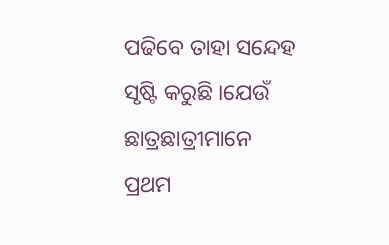ପଢିବେ ତାହା ସନ୍ଦେହ ସୃଷ୍ଟି କରୁଛି ।ଯେଉଁ ଛାତ୍ରଛାତ୍ରୀମାନେ ପ୍ରଥମ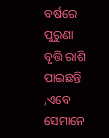ବର୍ଷରେ ପୁରୁଣା ବୃତ୍ତି ରାଶି ପାଇଛନ୍ତି ,ଏବେ ସେମାନେ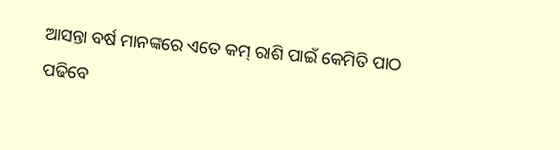ଆସନ୍ତା ବର୍ଷ ମାନଙ୍କରେ ଏତେ କମ୍ ରାଶି ପାଇଁ କେମିତି ପାଠ ପଢିବେ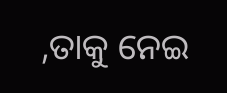,ତାକୁ ନେଇ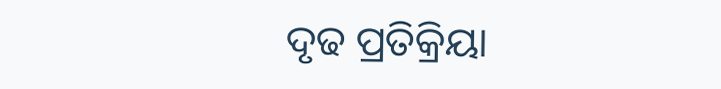ଦୃଢ ପ୍ରତିକ୍ରିୟା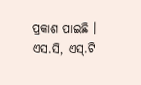ପ୍ରକାଶ ପାଇଛି । ଏସ.ସି, ଏସ୍.ଟି